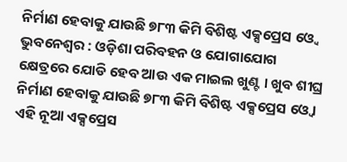ନିର୍ମାଣ ହେବାକୁ ଯାଉଛି ୭୮୩ କିମି ବିଶିଷ୍ଟ ଏକ୍ସପ୍ରେସ ଓ୍ବେ
ଭୁବନେଶ୍ବର : ଓଡ଼ିଶା ପରିବହନ ଓ ଯୋଗାଯୋଗ କ୍ଷେତ୍ରରେ ଯୋଡି ହେବ ଆଉ ଏକ ମାଇଲ ଖୁଣ୍ଟ । ଖୁବ ଶୀଘ୍ର ନିର୍ମାଣ ହେବାକୁ ଯାଉଛି ୭୮୩ କିମି ବିଶିଷ୍ଟ ଏକ୍ସପ୍ରେସ ଓ୍ବେ । ଏହି ନୂଆ ଏକ୍ସପ୍ରେସ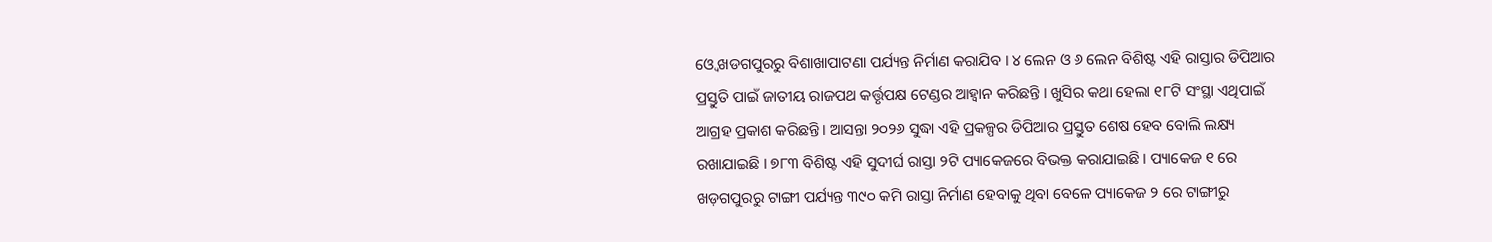ଓ୍ବେ ଖଡଗପୁରରୁ ବିଶାଖାପାଟଣା ପର୍ଯ୍ୟନ୍ତ ନିର୍ମାଣ କରାଯିବ । ୪ ଲେନ ଓ ୬ ଲେନ ବିଶିଷ୍ଟ ଏହି ରାସ୍ତାର ଡିପିଆର ପ୍ରସ୍ତୁତି ପାଇଁ ଜାତୀୟ ରାଜପଥ କର୍ତ୍ତୃପକ୍ଷ ଟେଣ୍ଡର ଆହ୍ବାନ କରିଛନ୍ତି । ଖୁସିର କଥା ହେଲା ୧୮ଟି ସଂସ୍ଥା ଏଥିପାଇଁ ଆଗ୍ରହ ପ୍ରକାଶ କରିଛନ୍ତି । ଆସନ୍ତା ୨୦୨୬ ସୁଦ୍ଧା ଏହି ପ୍ରକଳ୍ପର ଡିପିଆର ପ୍ରସ୍ତୁତ ଶେଷ ହେବ ବୋଲି ଲକ୍ଷ୍ୟ ରଖାଯାଇଛି । ୭୮୩ ବିଶିଷ୍ଟ ଏହି ସୁଦୀର୍ଘ ରାସ୍ତା ୨ଟି ପ୍ୟାକେଜରେ ବିଭକ୍ତ କରାଯାଇଛି । ପ୍ୟାକେଜ ୧ ରେ ଖଡ଼ଗପୁରରୁ ଟାଙ୍ଗୀ ପର୍ଯ୍ୟନ୍ତ ୩୯୦ କମି ରାସ୍ତା ନିର୍ମାଣ ହେବାକୁ ଥିବା ବେଳେ ପ୍ୟାକେଜ ୨ ରେ ଟାଙ୍ଗୀରୁ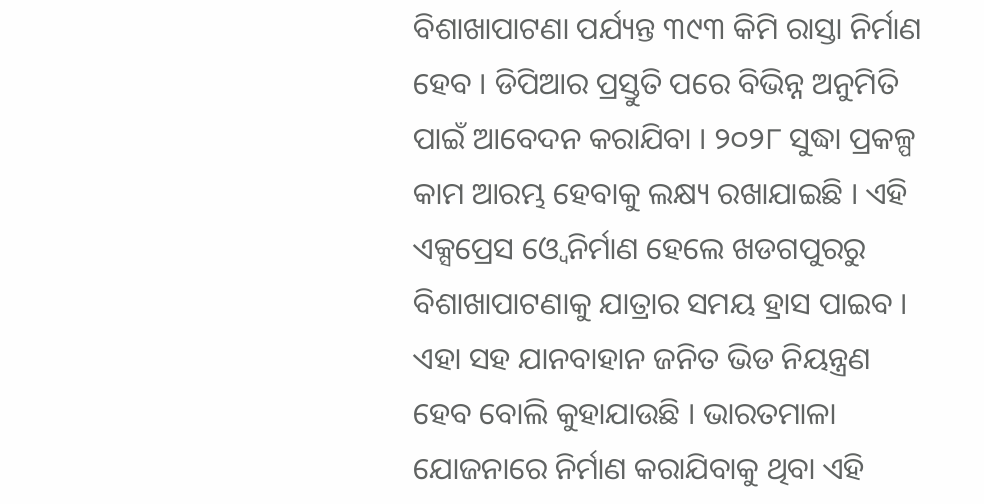ବିଶାଖାପାଟଣା ପର୍ଯ୍ୟନ୍ତ ୩୯୩ କିମି ରାସ୍ତା ନିର୍ମାଣ ହେବ । ଡିପିଆର ପ୍ରସ୍ତୁତି ପରେ ବିଭିନ୍ନ ଅନୁମିତି ପାଇଁ ଆବେଦନ କରାଯିବା । ୨୦୨୮ ସୁଦ୍ଧା ପ୍ରକଳ୍ପ କାମ ଆରମ୍ଭ ହେବାକୁ ଲକ୍ଷ୍ୟ ରଖାଯାଇଛି । ଏହି ଏକ୍ସପ୍ରେସ ଓ୍ବେ ନିର୍ମାଣ ହେଲେ ଖଡଗପୁରରୁ ବିଶାଖାପାଟଣାକୁ ଯାତ୍ରାର ସମୟ ହ୍ରାସ ପାଇବ । ଏହା ସହ ଯାନବାହାନ ଜନିତ ଭିଡ ନିୟନ୍ତ୍ରଣ ହେବ ବୋଲି କୁହାଯାଉଛି । ଭାରତମାଳା ଯୋଜନାରେ ନିର୍ମାଣ କରାଯିବାକୁ ଥିବା ଏହି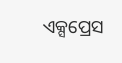ଏକ୍ସପ୍ରେସ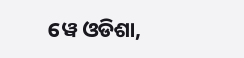ୱେ ଓଡିଶା,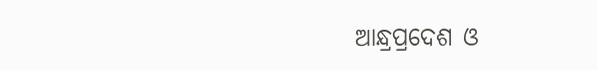ଆନ୍ଧ୍ରପ୍ରଦେଶ ଓ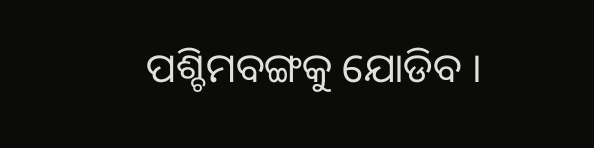ପଶ୍ଚିମବଙ୍ଗକୁ ଯୋଡିବ ।